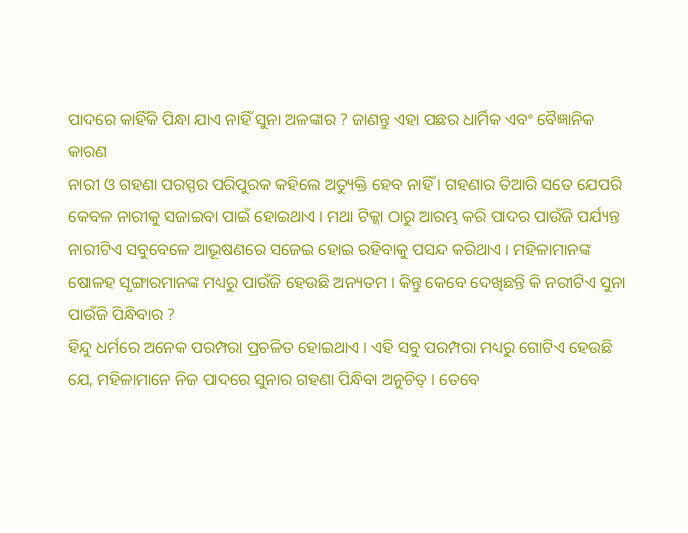ପାଦରେ କାହିଁକି ପିନ୍ଧା ଯାଏ ନାହିଁ ସୁନା ଅଳଙ୍କାର ? ଜାଣନ୍ତୁ ଏହା ପଛର ଧାର୍ମିକ ଏବଂ ବୈଜ୍ଞାନିକ କାରଣ
ନାରୀ ଓ ଗହଣା ପରସ୍ପର ପରିପୁରକ କହିଲେ ଅତ୍ୟୁକ୍ତି ହେବ ନାହିଁ । ଗହଣାର ତିଆରି ସତେ ଯେପରି କେବଳ ନାରୀକୁ ସଜାଇବା ପାଇଁ ହୋଇଥାଏ । ମଥା ଟିକ୍କା ଠାରୁ ଆରମ୍ଭ କରି ପାଦର ପାଉଁଜି ପର୍ଯ୍ୟନ୍ତ ନାରୀଟିଏ ସବୁବେଳେ ଆଭୂଷଣରେ ସଜେଇ ହୋଇ ରହିବାକୁ ପସନ୍ଦ କରିଥାଏ । ମହିଳାମାନଙ୍କ ଷୋଳହ ସୃଙ୍ଗାରମାନଙ୍କ ମଧ୍ୟରୁ ପାଉଁଜି ହେଉଛି ଅନ୍ୟତମ । କିନ୍ତୁ କେବେ ଦେଖିଛନ୍ତି କି ନରୀଟିଏ ସୁନା ପାଉଁଜି ପିନ୍ଧିବାର ?
ହିନ୍ଦୁ ଧର୍ମରେ ଅନେକ ପରମ୍ପରା ପ୍ରଚଳିତ ହୋଇଥାଏ । ଏହି ସବୁ ପରମ୍ପରା ମଧ୍ୟରୁ ଗୋଟିଏ ହେଉଛି ଯେ, ମହିଳାମାନେ ନିଜ ପାଦରେ ସୁନାର ଗହଣା ପିନ୍ଧିବା ଅନୁଚିତ୍ । ତେବେ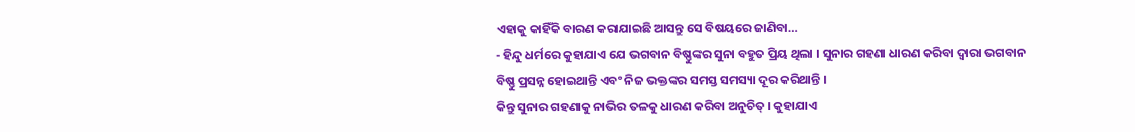ଏହାକୁ କାହିଁକି ବାରଣ କରାଯାଇଛି ଆସନ୍ତୁ ସେ ବିଷୟରେ ଜାଣିବା…
- ହିନ୍ଦୁ ଧର୍ମରେ କୁହାଯାଏ ଯେ ଭଗବାନ ବିଷ୍ଣୁଙ୍କର ସୁନା ବହୁତ ପ୍ରିୟ ଥିଲା । ସୁନାର ଗହଣା ଧାରଣ କରିବା ଦ୍ୱାରା ଭଗବାନ ବିଷ୍ଣୁ ପ୍ରସନ୍ନ ହୋଇଥାନ୍ତି ଏବଂ ନିଜ ଭକ୍ତଙ୍କର ସମସ୍ତ ସମସ୍ୟା ଦୂର କରିଥାନ୍ତି ।
କିନ୍ତୁ ସୁନାର ଗହଣାକୁ ନାଭିର ତଳକୁ ଧାରଣ କରିବା ଅନୁଚିତ୍ । କୁହାଯାଏ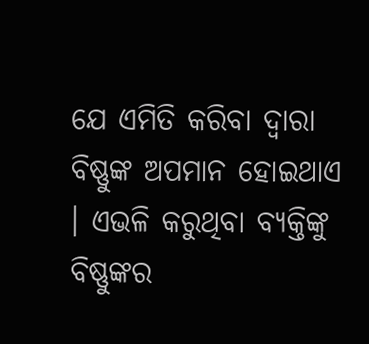ଯେ ଏମିତି କରିବା ଦ୍ୱାରା ବିଷ୍ଣୁଙ୍କ ଅପମାନ ହୋଇଥାଏ । ଏଭଳି କରୁଥିବା ବ୍ୟକ୍ତିଙ୍କୁ ବିଷ୍ଣୁଙ୍କର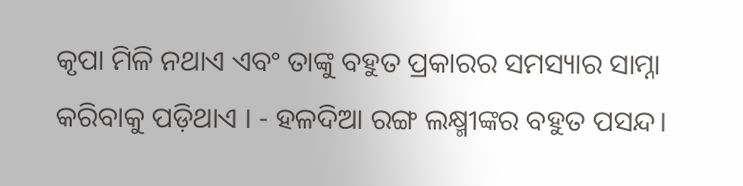କୃପା ମିଳି ନଥାଏ ଏବଂ ତାଙ୍କୁ ବହୁତ ପ୍ରକାରର ସମସ୍ୟାର ସାମ୍ନା କରିବାକୁ ପଡ଼ିଥାଏ । - ହଳଦିଆ ରଙ୍ଗ ଲକ୍ଷ୍ମୀଙ୍କର ବହୁତ ପସନ୍ଦ।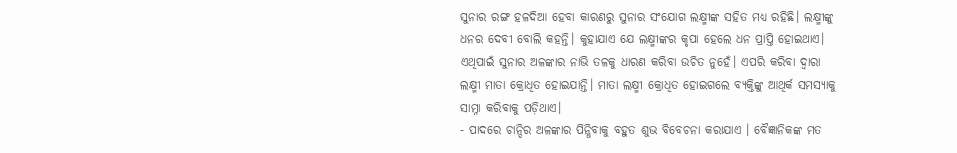ସୁନାର ରଙ୍ଗ ହଳଦିଆ ହେବା କାରଣରୁ ସୁନାର ସଂଯୋଗ ଲକ୍ଷ୍ମୀଙ୍କ ସହିତ ମଧ୍ୟ ରହିଛି। ଲକ୍ଷ୍ମୀଙ୍କୁ ଧନର ଦେବୀ ବୋଲି କହନ୍ତି। କୁହାଯାଏ ଯେ ଲକ୍ଷ୍ମୀଙ୍କର କୃପା ହେଲେ ଧନ ପ୍ରାପ୍ତି ହୋଇଥାଏ। ଏଥିପାଇଁ ସୁନାର ଅଳଙ୍କାର ନାଭି ତଳକୁ ଧାରଣ କରିବା ଉଚିତ ନୁହେଁ। ଏପରି କରିବା ଦ୍ୱାରା ଲକ୍ଷ୍ମୀ ମାତା କ୍ରୋଧିତ ହୋଇଯାନ୍ତି। ମାତା ଲକ୍ଷ୍ମୀ କ୍ରୋଧିତ ହୋଇଗଲେ ବ୍ୟକ୍ତିଙ୍କୁ ଆଥିର୍କ ସମସ୍ୟାକୁ ସାମ୍ନା କରିବାକୁ ପଡ଼ିଥାଏ।
- ପାଦରେ ଚାନ୍ଦିର ଅଳଙ୍କାର ପିନ୍ଧିବାକୁ ବହୁତ ଶୁଭ ବିବେଚନା କରାଯାଏ । ବୈଜ୍ଞାନିକଙ୍କ ମତ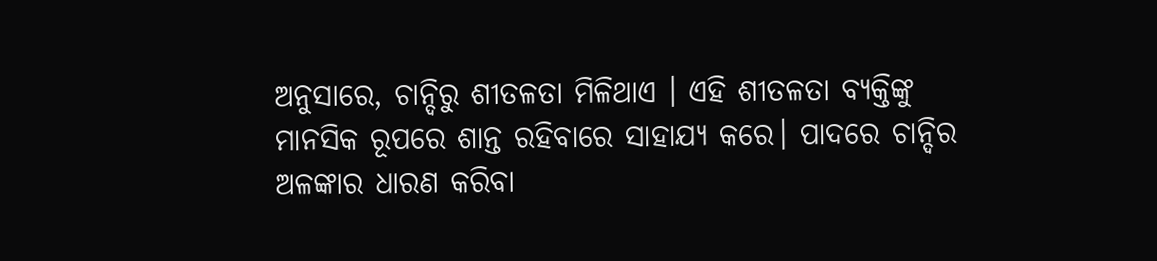ଅନୁସାରେ, ଚାନ୍ଦିରୁ ଶୀତଳତା ମିଳିଥାଏ । ଏହି ଶୀତଳତା ବ୍ୟକ୍ତିଙ୍କୁ ମାନସିକ ରୂପରେ ଶାନ୍ତ ରହିବାରେ ସାହାଯ୍ୟ କରେ। ପାଦରେ ଚାନ୍ଦିର ଅଳଙ୍କାର ଧାରଣ କରିବା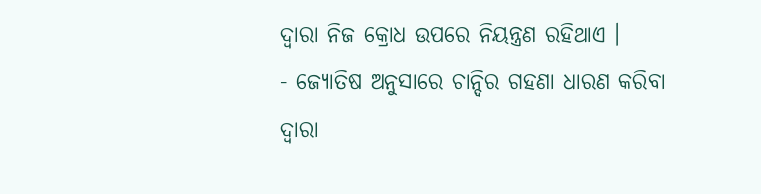ଦ୍ୱାରା ନିଜ କ୍ରୋଧ ଉପରେ ନିୟନ୍ତ୍ରଣ ରହିଥାଏ ।
- ଜ୍ୟୋତିଷ ଅନୁସାରେ ଚାନ୍ଦିର ଗହଣା ଧାରଣ କରିବା ଦ୍ୱାରା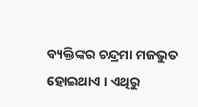ବ୍ୟକ୍ତିଙ୍କର ଚନ୍ଦ୍ରମା ମଜଭୁତ ହୋଇଥାଏ । ଏଥିରୁ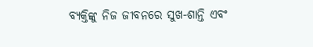ବ୍ୟକ୍ତିଙ୍କୁ ନିଜ ଜୀବନରେ ସୁଖ-ଶାନ୍ତି ଏବଂ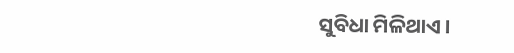ସୁବିଧା ମିଳିଥାଏ ।